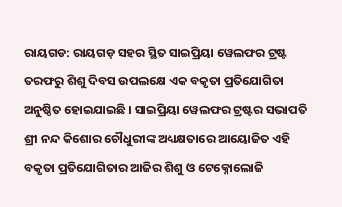ରାୟଗଡ: ରାୟଗଡ଼ ସହର ସ୍ଥିତ ସାଇପ୍ରିୟା ୱେଲଫର ଟ୍ରଷ୍ଟ ତରଫରୁ ଶିଶୁ ଦିବସ ଉପଲକ୍ଷେ ଏକ ବକୃତା ପ୍ରତିଯୋଗିତା ଅନୁଷ୍ଠିତ ହୋଇଯାଇଛି । ସାଇପ୍ରିୟା ୱେଲଫର ଟ୍ରଷ୍ଟର ସଭାପତି ଶ୍ରୀ ନନ୍ଦ କିଶୋର ଚୌଧୁରୀଙ୍କ ଅଧ୍ୟକ୍ଷତାରେ ଆୟୋଜିତ ଏହି ବକୃତା ପ୍ରତିଯୋଗିତାର ଆଜିର ଶିଶୁ ଓ ଟେକ୍ନୋଲୋଜି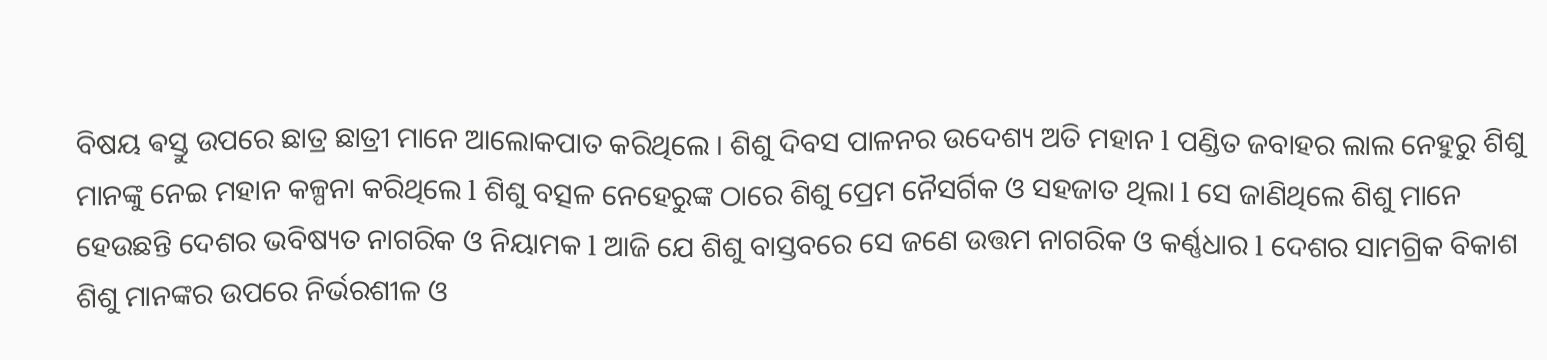ବିଷୟ ଵସ୍ତୁ ଉପରେ ଛାତ୍ର ଛାତ୍ରୀ ମାନେ ଆଲୋକପାତ କରିଥିଲେ । ଶିଶୁ ଦିବସ ପାଳନର ଉଦେଶ୍ୟ ଅତି ମହାନ l ପଣ୍ଡିତ ଜବାହର ଲାଲ ନେହୁରୁ ଶିଶୁ ମାନଙ୍କୁ ନେଇ ମହାନ କଳ୍ପନା କରିଥିଲେ l ଶିଶୁ ବତ୍ସଳ ନେହେରୁଙ୍କ ଠାରେ ଶିଶୁ ପ୍ରେମ ନୈସର୍ଗିକ ଓ ସହଜାତ ଥିଲା l ସେ ଜାଣିଥିଲେ ଶିଶୁ ମାନେ ହେଉଛନ୍ତି ଦେଶର ଭବିଷ୍ୟତ ନାଗରିକ ଓ ନିୟାମକ l ଆଜି ଯେ ଶିଶୁ ବାସ୍ତବରେ ସେ ଜଣେ ଉତ୍ତମ ନାଗରିକ ଓ କର୍ଣ୍ଣଧାର l ଦେଶର ସାମଗ୍ରିକ ବିକାଶ ଶିଶୁ ମାନଙ୍କର ଉପରେ ନିର୍ଭରଶୀଳ ଓ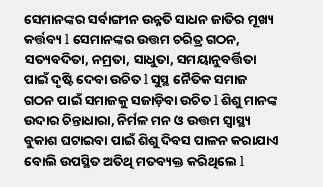ସେମାନଙ୍କର ସର୍ବାଙ୍ଗୀନ ଉନ୍ନତି ସାଧନ ଜାତିର ମୂଖ୍ୟ କର୍ତ୍ତବ୍ୟ l ସେମାନଙ୍କର ଉତ୍ତମ ଚରିତ୍ର ଗଠନ, ସତ୍ୟବଦିତା, ନମ୍ରତା, ସାଧୁତା, ସମୟାନୁବର୍ତ୍ତିତା ପାଇଁ ଦୃଷ୍ଟି ଦେବା ଉଚିତ l ସୁସ୍ଥ ନୈତିକ ସମାଜ ଗଠନ ପାଇଁ ସମାଜକୁ ସଜାଡ଼ିବା ଉଚିତ l ଶିଶୁ ମାନଙ୍କ ଉଦାର ଚିନ୍ତାଧାରା, ନିର୍ମଳ ମନ ଓ ଉତ୍ତମ ସ୍ୱାସ୍ଥ୍ୟ ବୁକାଶ ଘଟାଇବା ପାଇଁ ଶିଶୁ ଦିବସ ପାଳନ କରାଯାଏ ବୋଲି ଉପସ୍ଥିତ ଅତିଥି ମତବ୍ୟକ୍ତ କରିଥିଲେ l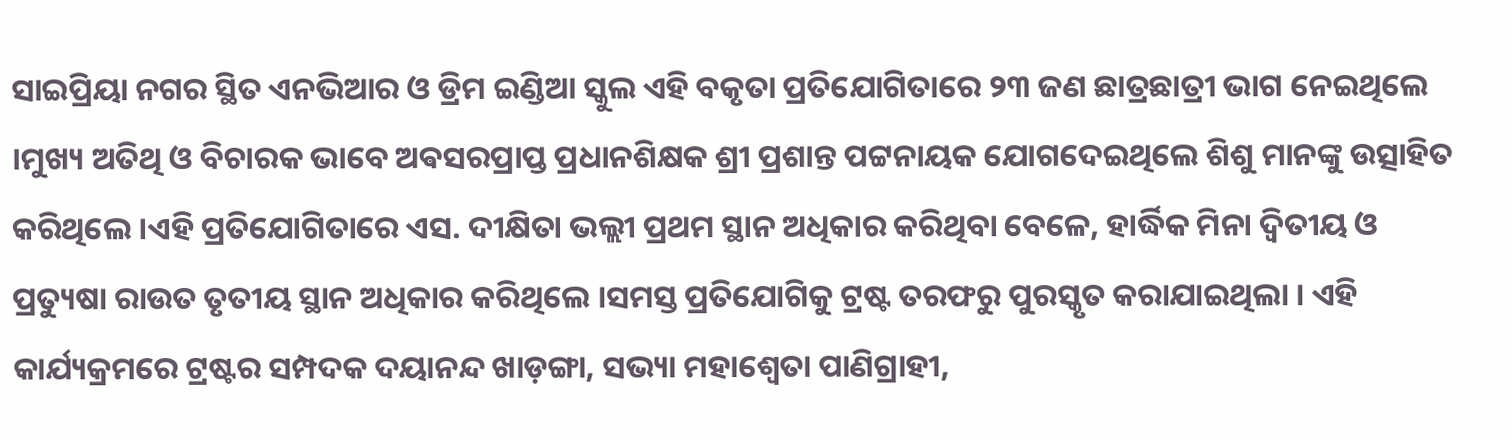ସାଇପ୍ରିୟା ନଗର ସ୍ଥିତ ଏନଭିଆର ଓ ଡ୍ରିମ ଇଣ୍ଡିଆ ସ୍କୁଲ ଏହି ବକୃତା ପ୍ରତିଯୋଗିତାରେ ୨୩ ଜଣ ଛାତ୍ରଛାତ୍ରୀ ଭାଗ ନେଇଥିଲେ ।ମୁଖ୍ୟ ଅତିଥି ଓ ବିଚାରକ ଭାବେ ଅଵସରପ୍ରାପ୍ତ ପ୍ରଧାନଶିକ୍ଷକ ଶ୍ରୀ ପ୍ରଶାନ୍ତ ପଟ୍ଟନାୟକ ଯୋଗଦେଇଥିଲେ ଶିଶୁ ମାନଙ୍କୁ ଉତ୍ସାହିତ କରିଥିଲେ ।ଏହି ପ୍ରତିଯୋଗିତାରେ ଏସ. ଦୀକ୍ଷିତା ଭଲ୍ଲୀ ପ୍ରଥମ ସ୍ଥାନ ଅଧିକାର କରିଥିବା ବେଳେ, ହାର୍ଦ୍ଧିକ ମିନା ଦ୍ଵିତୀୟ ଓ ପ୍ରତ୍ୟୁଷା ରାଉତ ତୃତୀୟ ସ୍ଥାନ ଅଧିକାର କରିଥିଲେ ।ସମସ୍ତ ପ୍ରତିଯୋଗିକୁ ଟ୍ରଷ୍ଟ ତରଫରୁ ପୁରସ୍କୃତ କରାଯାଇଥିଲା । ଏହି କାର୍ଯ୍ୟକ୍ରମରେ ଟ୍ରଷ୍ଟର ସମ୍ପଦକ ଦୟାନନ୍ଦ ଖାଡ଼ଙ୍ଗା, ସଭ୍ୟା ମହାଶ୍ୱେତା ପାଣିଗ୍ରାହୀ,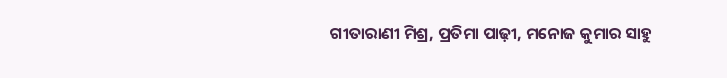ଗୀତାରାଣୀ ମିଶ୍ର, ପ୍ରତିମା ପାଢ଼ୀ, ମନୋଜ କୁମାର ସାହୁ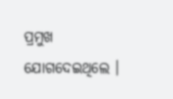ପ୍ରମୁଖ ଯୋଗଦେଇଥିଲେ ।